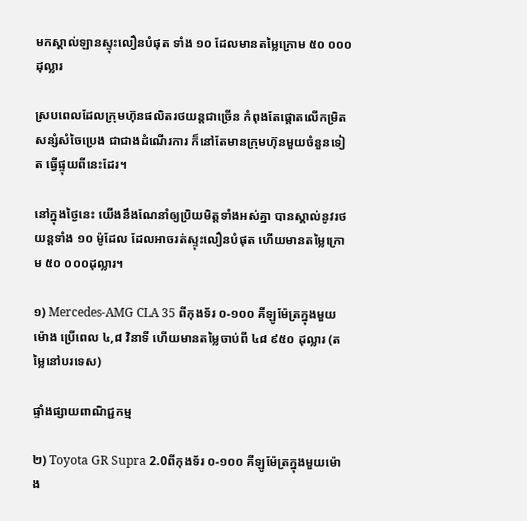មកស្គាល់ឡានស្ទុះលឿនបំផុត ទាំង ១០ ដែលមានតម្លៃក្រោម ៥០ ០០០ដុល្លារ

ស្របពេលដែលក្រុមហ៊ុនផលិតរថយន្តជាច្រើន កំពុងតែផ្តោតលើកម្រិតសន្សំសំចៃប្រេង ជាជាងដំណើរការ ក៏នៅតែមានក្រុមហ៊ុនមួយចំនួនទៀត ធ្វើផ្ទុយពីនេះដែរ។

នៅក្នុងថ្ងៃនេះ យើងនឹងណែនាំឲ្យប្រិយមិត្តទាំងអស់គ្នា បានស្គាល់នូវរថយន្តទាំង ១០ ម៉ូដែល ដែលអាចរត់ស្ទុះលឿនបំផុត ហើយមានតម្លៃក្រោម ៥០ ០០០ដុល្លារ។

១) Mercedes-AMG CLA 35 ពីកុងទ័រ ០-១០០ គីឡូម៉ែត្រក្នុងមួយម៉ោង ប្រើពេល ៤,៨ វិនាទី ហើយមានតម្លៃចាប់ពី ៤៨ ៩៥០ ដុល្លារ (តម្លៃនៅបរទេស)

ផ្ទាំងផ្សាយពាណិជ្ជកម្ម

២) Toyota GR Supra 2.0ពីកុងទ័រ ០-១០០ គីឡូម៉ែត្រក្នុងមួយម៉ោង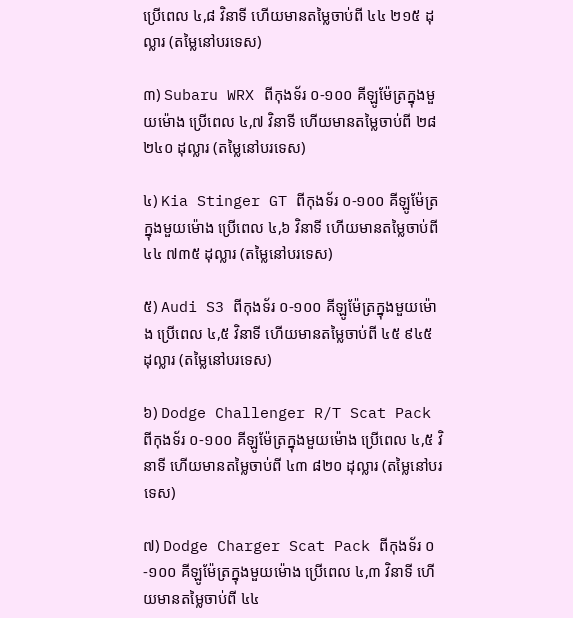ប្រើពេល ៤,៨ វិនាទី ហើយមានតម្លៃចាប់ពី ៤៤ ២១៥ ដុល្លារ (តម្លៃនៅបរទេស)

៣) Subaru WRX ពីកុងទ័រ ០-១០០ គីឡូម៉ែត្រក្នុងមួយម៉ោង ប្រើពេល ៤,៧ វិនាទី ហើយមានតម្លៃចាប់ពី ២៨ ២៤០ ដុល្លារ (តម្លៃនៅបរទេស)

៤) Kia Stinger GT ពីកុងទ័រ ០-១០០ គីឡូម៉ែត្រក្នុងមួយម៉ោង ប្រើពេល ៤,៦ វិនាទី ហើយមានតម្លៃចាប់ពី ៤៤ ៧៣៥ ដុល្លារ (តម្លៃនៅបរទេស)

៥) Audi S3 ពីកុងទ័រ ០-១០០ គីឡូម៉ែត្រក្នុងមួយម៉ោង ប្រើពេល ៤,៥ វិនាទី ហើយមានតម្លៃចាប់ពី ៤៥ ៩៤៥ ដុល្លារ (តម្លៃនៅបរទេស)

៦) Dodge Challenger R/T Scat Pack ពីកុងទ័រ ០-១០០ គីឡូម៉ែត្រក្នុងមួយម៉ោង ប្រើពេល ៤,៥ វិនាទី ហើយមានតម្លៃចាប់ពី ៤៣ ៨២០ ដុល្លារ (តម្លៃនៅបរទេស)

៧) Dodge Charger Scat Pack ពីកុងទ័រ ០-១០០ គីឡូម៉ែត្រក្នុងមួយម៉ោង ប្រើពេល ៤,៣ វិនាទី ហើយមានតម្លៃចាប់ពី ៤៤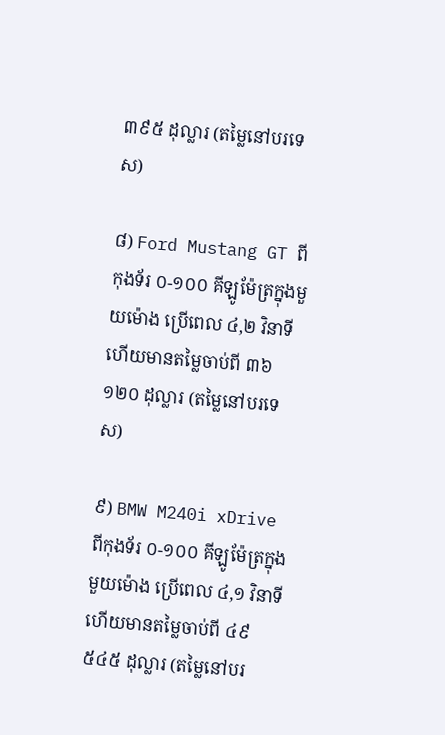៣៩៥ ដុល្លារ (តម្លៃនៅបរទេស)

៨) Ford Mustang GT ពីកុងទ័រ ០-១០០ គីឡូម៉ែត្រក្នុងមួយម៉ោង ប្រើពេល ៤,២ វិនាទី ហើយមានតម្លៃចាប់ពី ៣៦ ១២០ ដុល្លារ (តម្លៃនៅបរទេស)

៩) BMW M240i xDrive ពីកុងទ័រ ០-១០០ គីឡូម៉ែត្រក្នុងមួយម៉ោង ប្រើពេល ៤,១ វិនាទី ហើយមានតម្លៃចាប់ពី ៤៩ ៥៤៥ ដុល្លារ (តម្លៃនៅបរ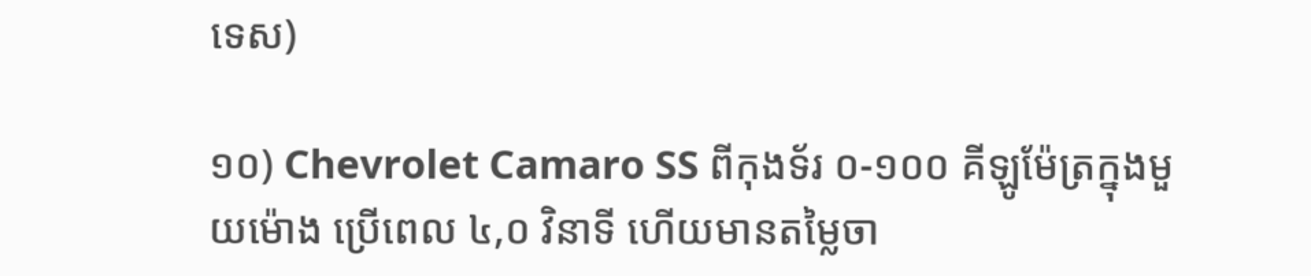ទេស)

១០) Chevrolet Camaro SS ពីកុងទ័រ ០-១០០ គីឡូម៉ែត្រក្នុងមួយម៉ោង ប្រើពេល ៤,០ វិនាទី ហើយមានតម្លៃចា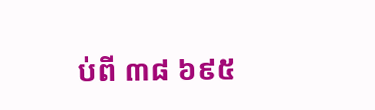ប់ពី ៣៨ ៦៩៥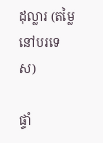ដុល្លារ (តម្លៃនៅបរទេស)

ផ្ទាំ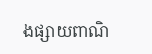ងផ្សាយពាណិ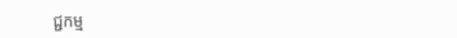ជ្ជកម្ម